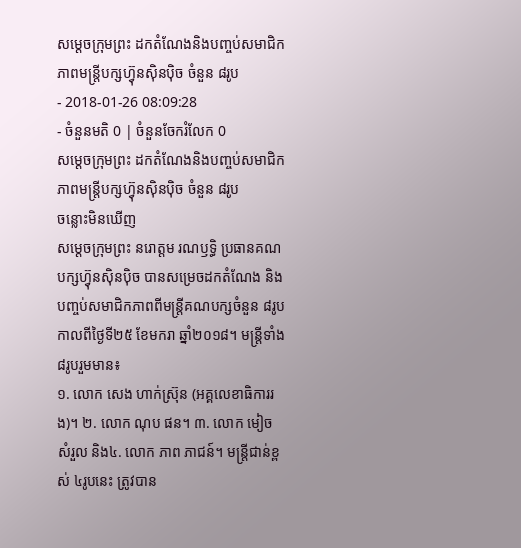សម្តេចក្រុមព្រះ ដកតំណែងនិងបញ្ចប់សមាជិកភាពមន្ត្រីបក្សហ៊្វុនស៊ិនប៉ិច ចំនួន ៨រូប
- 2018-01-26 08:09:28
- ចំនួនមតិ 0 | ចំនួនចែករំលែក 0
សម្តេចក្រុមព្រះ ដកតំណែងនិងបញ្ចប់សមាជិកភាពមន្ត្រីបក្សហ៊្វុនស៊ិនប៉ិច ចំនួន ៨រូប
ចន្លោះមិនឃើញ
សម្តេចក្រុមព្រះ នរោត្តម រណឫទ្ធិ ប្រធានគណបក្សហ៊្វុនស៊ិនប៉ិច បានសម្រេចដកតំណែង និងបញ្ចប់សមាជិកភាពពីមន្រ្តីគណបក្សចំនួន ៨រូប កាលពីថ្ងៃទី២៥ ខែមករា ឆ្នាំ២០១៨។ មន្រ្តីទាំង៨រូបរួមមាន៖
១. លោក សេង ហាក់ស្រ៊ុន (អគ្គលេខាធិការរង)។ ២. លោក ណុប ផន។ ៣. លោក មៀច សំរួល និង៤. លោក ភាព ភាជន៍។ មន្រ្តីជាន់ខ្ពស់ ៤រូបនេះ ត្រូវបាន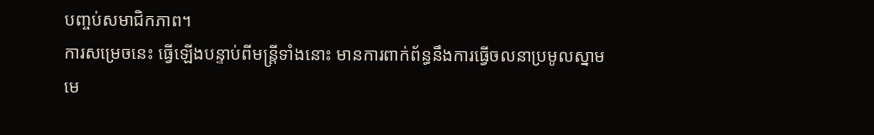បញ្ចប់សមាជិកភាព។
ការសម្រេចនេះ ធ្វើឡើងបន្ទាប់ពីមន្ត្រីទាំងនោះ មានការពាក់ព័ន្ធនឹងការធ្វើចលនាប្រមូលស្នាមមេ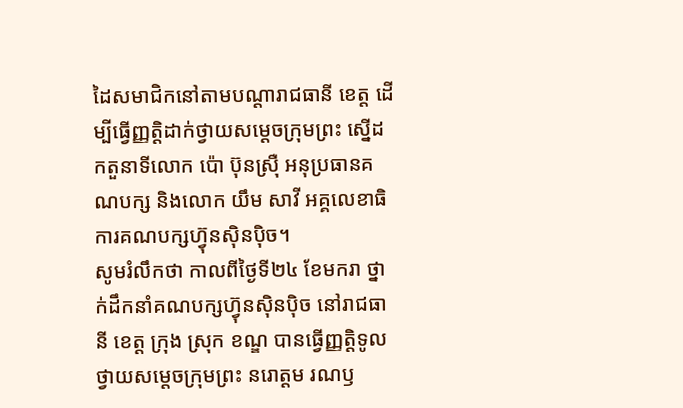ដៃសមាជិកនៅតាមបណ្តារាជធានី ខេត្ត ដើម្បីធ្វើញ្ញត្តិដាក់ថ្វាយសម្តេចក្រុមព្រះ ស្នើដកតួនាទីលោក ប៉ោ ប៊ុនស្រ៊ឺ អនុប្រធានគណបក្ស និងលោក យឹម សាវី អគ្គលេខាធិការគណបក្សហ៊្វុនស៊ិនប៉ិច។
សូមរំលឹកថា កាលពីថ្ងៃទី២៤ ខែមករា ថ្នាក់ដឹកនាំគណបក្សហ៊្វុនស៊ិនប៉ិច នៅរាជធានី ខេត្ត ក្រុង ស្រុក ខណ្ឌ បានធ្វើញ្ញត្តិទូលថ្វាយសម្តេចក្រុមព្រះ នរោត្តម រណឫ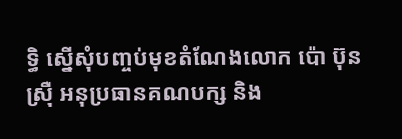ទ្ធិ ស្នើសុំបញ្ចប់មុខតំណែងលោក ប៉ោ ប៊ុនស្រ៊ឺ អនុប្រធានគណបក្ស និង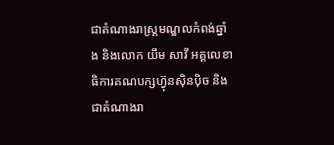ជាតំណាងរាស្ត្រមណ្ឌលកំពង់ឆ្នាំង និងលោក យឹម សាវី អគ្គលេខាធិការគណបក្សហ៊្វុនស៊ិនប៉ិច និងជាតំណាងរា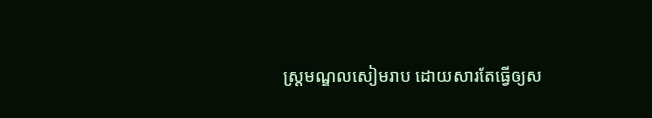ស្ត្រមណ្ឌលសៀមរាប ដោយសារតែធ្វើឲ្យស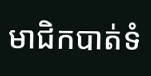មាជិកបាត់ទំ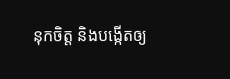នុកចិត្ត និងបង្កើតឲ្យ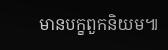មានបក្ខពួកនិយម៕